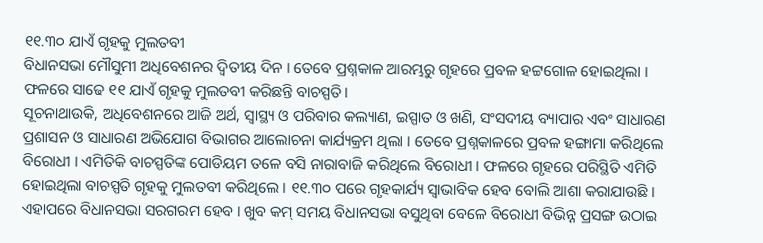୧୧.୩୦ ଯାଏଁ ଗୃହକୁ ମୁଲତବୀ
ବିଧାନସଭା ମୌସୁମୀ ଅଧିବେଶନର ଦ୍ଵିତୀୟ ଦିନ । ତେବେ ପ୍ରଶ୍ନକାଳ ଆରମ୍ଭରୁ ଗୃହରେ ପ୍ରବଳ ହଟ୍ଟଗୋଳ ହୋଇଥିଲା । ଫଳରେ ସାଢେ ୧୧ ଯାଏଁ ଗୃହକୁ ମୁଲତବୀ କରିଛନ୍ତି ବାଚସ୍ପତି।
ସୂଚନାଥାଉକି, ଅଧିବେଶନରେ ଆଜି ଅର୍ଥ, ସ୍ୱାସ୍ଥ୍ୟ ଓ ପରିବାର କଲ୍ୟାଣ, ଇସ୍ପାତ ଓ ଖଣି, ସଂସଦୀୟ ବ୍ୟାପାର ଏବଂ ସାଧାରଣ ପ୍ରଶାସନ ଓ ସାଧାରଣ ଅଭିଯୋଗ ବିଭାଗର ଆଲୋଚନା କାର୍ଯ୍ୟକ୍ରମ ଥିଲା । ତେବେ ପ୍ରଶ୍ନକାଳରେ ପ୍ରବଳ ହଙ୍ଗାମା କରିଥିଲେ ବିରୋଧୀ । ଏମିତିକି ବାଚସ୍ପତିଙ୍କ ପୋଡିୟମ ତଳେ ବସି ନାରାବାଜି କରିଥିଲେ ବିରୋଧୀ । ଫଳରେ ଗୃହରେ ପରିସ୍ଥିତି ଏମିତି ହୋଇଥିଲା ବାଚସ୍ପତି ଗୃହକୁ ମୁଲତବୀ କରିଥିଲେ । ୧୧.୩୦ ପରେ ଗୃହକାର୍ଯ୍ୟ ସ୍ୱାଭାବିକ ହେବ ବୋଲି ଆଶା କରାଯାଉଛି ।
ଏହାପରେ ବିଧାନସଭା ସରଗରମ ହେବ । ଖୁବ କମ୍ ସମୟ ବିଧାନସଭା ବସୁଥିବା ବେଳେ ବିରୋଧୀ ବିଭିନ୍ନ ପ୍ରସଙ୍ଗ ଉଠାଇ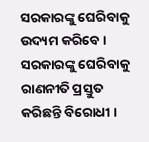ସରକାରଙ୍କୁ ଘେରିବାକୁ ଉଦ୍ୟମ କରିବେ । ସରକାରଙ୍କୁ ଘେରିବାକୁ ରାଣନୀତି ପ୍ରସ୍ତୁତ କରିଛନ୍ତି ବିରୋଧୀ ।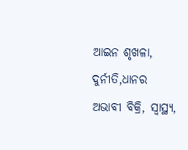ଆଇନ ଶୃଖଳା, ଦୁର୍ନୀତି,ଧାନର ଅଭାବୀ ବିକ୍ରି, ସ୍ୱାସ୍ଥ୍ୟ,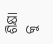ଶିକ୍ଷା କୁ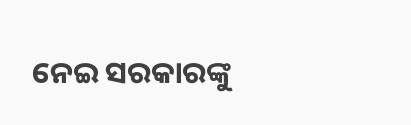ନେଇ ସରକାରଙ୍କୁ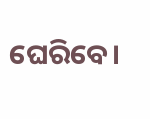ଘେରିବେ।